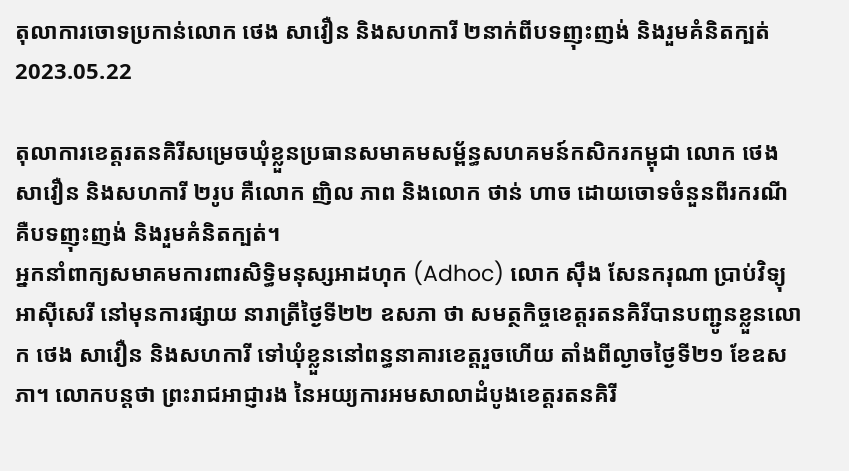តុលាការចោទប្រកាន់លោក ថេង សាវឿន និងសហការី ២នាក់ពីបទញុះញង់ និងរួមគំនិតក្បត់
2023.05.22

តុលាការខេត្តរតនគិរីសម្រេចឃុំខ្លួនប្រធានសមាគមសម្ព័ន្ធសហគមន៍កសិករកម្ពុជា លោក ថេង សាវឿន និងសហការី ២រូប គឺលោក ញិល ភាព និងលោក ថាន់ ហាច ដោយចោទចំនួនពីរករណី គឺបទញុះញង់ និងរួមគំនិតក្បត់។
អ្នកនាំពាក្យសមាគមការពារសិទ្ធិមនុស្សអាដហុក (Adhoc) លោក ស៊ឹង សែនករុណា ប្រាប់វិទ្យុអាស៊ីសេរី នៅមុនការផ្សាយ នារាត្រីថ្ងៃទី២២ ឧសភា ថា សមត្ថកិច្ចខេត្តរតនគិរីបានបញ្ជូនខ្លួនលោក ថេង សាវឿន និងសហការី ទៅឃុំខ្លួននៅពន្ធនាគារខេត្តរួចហើយ តាំងពីល្ងាចថ្ងៃទី២១ ខែឧសភា។ លោកបន្តថា ព្រះរាជអាជ្ញារង នៃអយ្យការអមសាលាដំបូងខេត្តរតនគិរី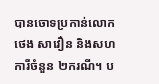បានចោទប្រកាន់លោក ថេង សាវឿន និងសហការីចំនួន ២ករណី។ ប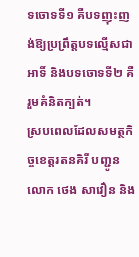ទចោទទី១ គឺបទញុះញង់ឱ្យប្រព្រឹត្តបទល្មើសជាអាទិ៍ និងបទចោទទី២ គឺរួមគំនិតក្បត់។
ស្របពេលដែលសមត្ថកិច្ចខេត្តរតនគិរី បញ្ជូនលោក ថេង សាវឿន និង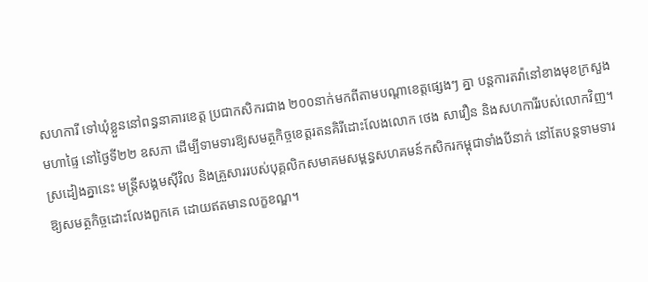សហការី ទៅឃុំខ្លួននៅពន្ធនាគារខេត្ត ប្រជាកសិករជាង ២០០នាក់មកពីតាមបណ្ដាខេត្តផ្សេងៗ គ្នា បន្តការតវ៉ានៅខាងមុខក្រសួងមហាផ្ទៃ នៅថ្ងៃទី២២ ឧសភា ដើម្បីទាមទារឱ្យសមត្ថកិច្ចខេត្តរតនគិរីដោះលែងលោក ថេង សាវឿន និងសហការីរបស់លោកវិញ។ ស្រដៀងគ្នានេះ មន្ត្រីសង្គមស៊ីវិល និងគ្រួសាររបស់បុគ្គលិកសមាគមសម្ពន្ធសហគមន៍កសិករកម្ពុជាទាំងបីនាក់ នៅតែបន្តទាមទារឱ្យសមត្ថកិច្ចដោះលែងពួកគេ ដោយឥតមានលក្ខខណ្ឌ។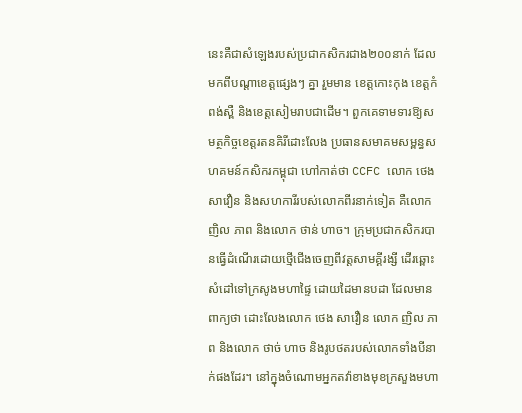នេះគឺជាសំឡេងរបស់ប្រជាកសិករជាង២០០នាក់ ដែលមកពីបណ្ដាខេត្តផ្សេងៗ គ្នា រួមមាន ខេត្តកោះកុង ខេត្តកំពង់ស្ពឺ និងខេត្តសៀមរាបជាដើម។ ពួកគេទាមទារឱ្យសមត្ថកិច្ចខេត្តរតនគិរីដោះលែង ប្រធានសមាគមសម្ពន្ធសហគមន៍កសិករកម្ពុជា ហៅកាត់ថា CCFC លោក ថេង សាវឿន និងសហការីរបស់លោកពីរនាក់ទៀត គឺលោក ញិល ភាព និងលោក ថាន់ ហាច។ ក្រុមប្រជាកសិករបានធ្វើដំណើរដោយថ្មើជើងចេញពីវត្តសាមគ្គីរង្សី ដើរឆ្ពោះសំដៅទៅក្រសូងមហាផ្ទៃ ដោយដៃមានបដា ដែលមានពាក្យថា ដោះលែងលោក ថេង សាវឿន លោក ញិល ភាព និងលោក ថាច់ ហាច និងរូបថតរបស់លោកទាំងបីនាក់ផងដែរ។ នៅក្នុងចំណោមអ្នកតវ៉ាខាងមុខក្រសួងមហា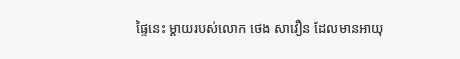ផ្ទៃនេះ ម្ដាយរបស់លោក ថេង សាវឿន ដែលមានអាយុ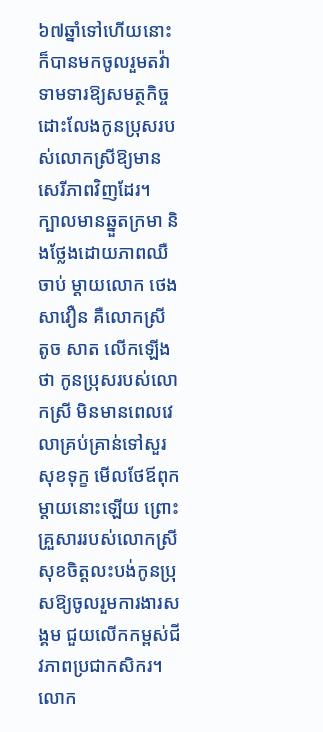៦៧ឆ្នាំទៅហើយនោះ ក៏បានមកចូលរួមតវ៉ា ទាមទារឱ្យសមត្ថកិច្ចដោះលែងកូនប្រុសរបស់លោកស្រីឱ្យមានសេរីភាពវិញដែរ។
ក្បាលមានឆ្នួតក្រមា និងថ្លែងដោយភាពឈឺចាប់ ម្ដាយលោក ថេង សាវឿន គឺលោកស្រី តូច សាត លើកឡើងថា កូនប្រុសរបស់លោកស្រី មិនមានពេលវេលាគ្រប់គ្រាន់ទៅសួរសុខទុក្ខ មើលថែឪពុកម្ដាយនោះឡើយ ព្រោះ គ្រួសាររបស់លោកស្រី សុខចិត្តលះបង់កូនប្រុសឱ្យចូលរួមការងារសង្គម ជួយលើកកម្ពស់ជីវភាពប្រជាកសិករ។ លោក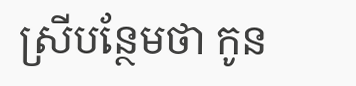ស្រីបន្ថែមថា កូន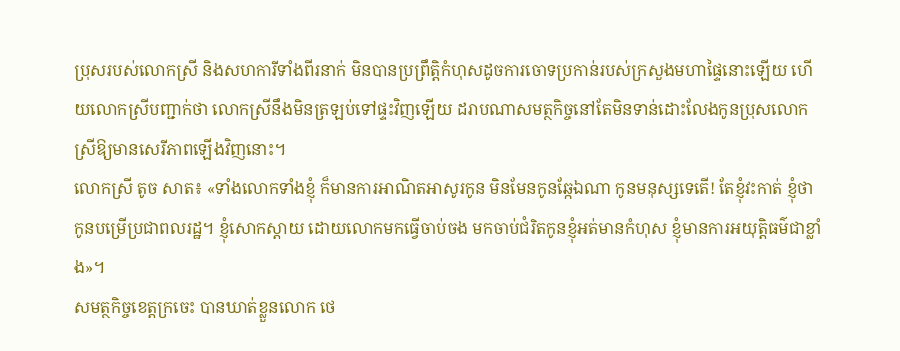ប្រុសរបស់លោកស្រី និងសហការីទាំងពីរនាក់ មិនបានប្រព្រឹត្តិកំហុសដូចការចោទប្រកាន់របស់ក្រសួងមហាផ្ទៃនោះឡើយ ហើយលោកស្រីបញ្ជាក់ថា លោកស្រីនឹងមិនត្រឡប់ទៅផ្ទះវិញឡើយ ដរាបណាសមត្ថកិច្ចនៅតែមិនទាន់ដោះលែងកូនប្រុសលោកស្រីឱ្យមានសេរីភាពឡើងវិញនោះ។
លោកស្រី តូច សាត៖ «ទាំងលោកទាំងខ្ញុំ ក៏មានការអាណិតអាសូរកូន មិនមែនកូនឆ្កែឯណា កូនមនុស្សទេតើ! តែខ្ញុំវះកាត់ ខ្ញុំថាកូនបម្រើប្រជាពលរដ្ឋ។ ខ្ញុំសោកស្ដាយ ដោយលោកមកធ្វើចាប់ចង មកចាប់ជំរិតកូនខ្ញុំអត់មានកំហុស ខ្ញុំមានការអយុត្តិធម៌ជាខ្លាំង»។
សមត្ថកិច្ចខេត្តក្រចេះ បានឃាត់ខ្លួនលោក ថេ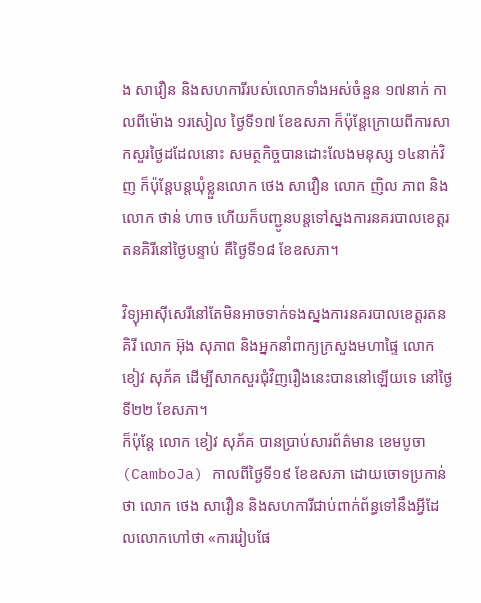ង សាវឿន និងសហការីរបស់លោកទាំងអស់ចំនួន ១៧នាក់ កាលពីម៉ោង ១រសៀល ថ្ងៃទី១៧ ខែឧសភា ក៏ប៉ុន្តែក្រោយពីការសាកសួរថ្ងៃដដែលនោះ សមត្ថកិច្ចបានដោះលែងមនុស្ស ១៤នាក់វិញ ក៏ប៉ុន្តែបន្តឃុំខ្លួនលោក ថេង សាវឿន លោក ញិល ភាព និងលោក ថាន់ ហាច ហើយក៏បញ្ជូនបន្តទៅស្នងការនគរបាលខេត្តរតនគិរីនៅថ្ងៃបន្ទាប់ គឺថ្ងៃទី១៨ ខែឧសភា។

វិទ្យុអាស៊ីសេរីនៅតែមិនអាចទាក់ទងស្នងការនគរបាលខេត្តរតនគិរី លោក អ៊ុង សុភាព និងអ្នកនាំពាក្យក្រសួងមហាផ្ទៃ លោក ខៀវ សុភ័គ ដើម្បីសាកសួរជុំវិញរឿងនេះបាននៅឡើយទេ នៅថ្ងៃទី២២ ខែសភា។
ក៏ប៉ុន្តែ លោក ខៀវ សុភ័គ បានប្រាប់សារព័ត៌មាន ខេមបូចា (CamboJa) កាលពីថ្ងៃទី១៩ ខែឧសភា ដោយចោទប្រកាន់ថា លោក ថេង សាវឿន និងសហការីជាប់ពាក់ព័ន្ធទៅនឹងអ្វីដែលលោកហៅថា «ការរៀបផែ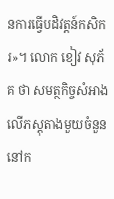នការធ្វើបដិវត្តន៍កសិករ»។ លោក ខៀវ សុភ័គ ថា សមត្ថកិច្ចសំអាងលើភស្តុតាងមួយចំនួននៅក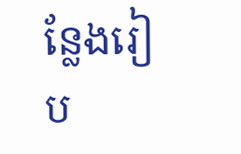ន្លែងរៀប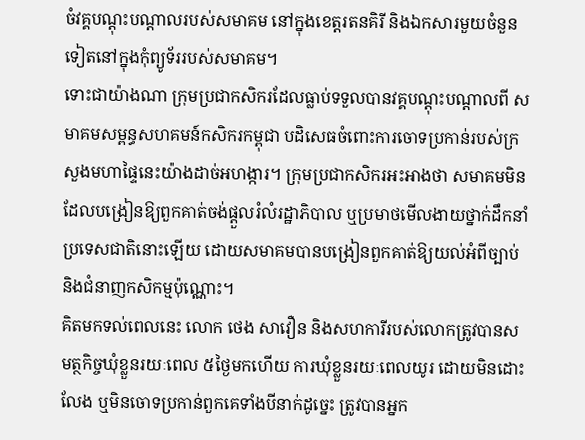ចំវគ្គបណ្ដុះបណ្ដាលរបស់សមាគម នៅក្នុងខេត្តរតនគិរី និងឯកសារមួយចំនួនទៀតនៅក្នុងកុំព្យូទ័ររបស់សមាគម។
ទោះជាយ៉ាងណា ក្រុមប្រជាកសិករដែលធ្លាប់ទទួលបានវគ្គបណ្ដុះបណ្ដាលពី សមាគមសម្ពន្ធសហគមន៍កសិករកម្ពុជា បដិសេធចំពោះការចោទប្រកាន់របស់ក្រសួងមហាផ្ទៃនេះយ៉ាងដាច់អហង្ការ។ ក្រុមប្រជាកសិករអះអាងថា សមាគមមិនដែលបង្រៀនឱ្យពួកគាត់ចង់ផ្ដួលរំលំរដ្ឋាភិបាល ឬប្រមាថមើលងាយថ្នាក់ដឹកនាំប្រទេសជាតិនោះឡើយ ដោយសមាគមបានបង្រៀនពួកគាត់ឱ្យយល់អំពីច្បាប់ និងជំនាញកសិកម្មប៉ុណ្ណោះ។
គិតមកទល់ពេលនេះ លោក ថេង សាវឿន និងសហការីរបស់លោកត្រូវបានសមត្ថកិច្ចឃុំខ្លួនរយៈពេល ៥ថ្ងៃមកហើយ ការឃុំខ្លួនរយៈពេលយូរ ដោយមិនដោះលែង ឬមិនចោទប្រកាន់ពួកគេទាំងបីនាក់ដូច្នេះ ត្រូវបានអ្នក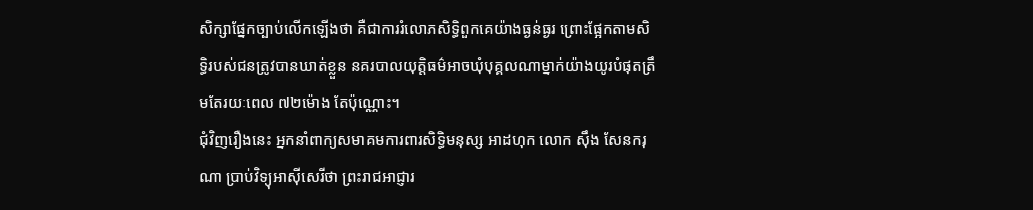សិក្សាផ្នែកច្បាប់លើកឡើងថា គឺជាការរំលោភសិទ្ធិពួកគេយ៉ាងធ្ងន់ធ្ងរ ព្រោះផ្អែកតាមសិទ្ធិរបស់ជនត្រូវបានឃាត់ខ្លួន នគរបាលយុត្តិធម៌អាចឃុំបុគ្គលណាម្នាក់យ៉ាងយូរបំផុតត្រឹមតែរយៈពេល ៧២ម៉ោង តែប៉ុណ្ណោះ។
ជុំវិញរឿងនេះ អ្នកនាំពាក្យសមាគមការពារសិទ្ធិមនុស្ស អាដហុក លោក ស៊ឹង សែនករុណា ប្រាប់វិទ្យុអាស៊ីសេរីថា ព្រះរាជអាជ្ញារ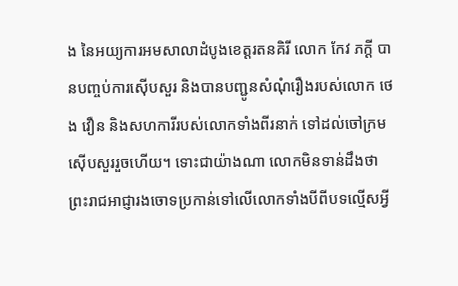ង នៃអយ្យការអមសាលាដំបូងខេត្តរតនគិរី លោក កែវ ភក្ដី បានបញ្ចប់ការស៊ើបសួរ និងបានបញ្ជូនសំណុំរឿងរបស់លោក ថេង វឿន និងសហការីរបស់លោកទាំងពីរនាក់ ទៅដល់ចៅក្រមស៊ើបសួររួចហើយ។ ទោះជាយ៉ាងណា លោកមិនទាន់ដឹងថា ព្រះរាជអាជ្ញារងចោទប្រកាន់ទៅលើលោកទាំងបីពីបទល្មើសអ្វី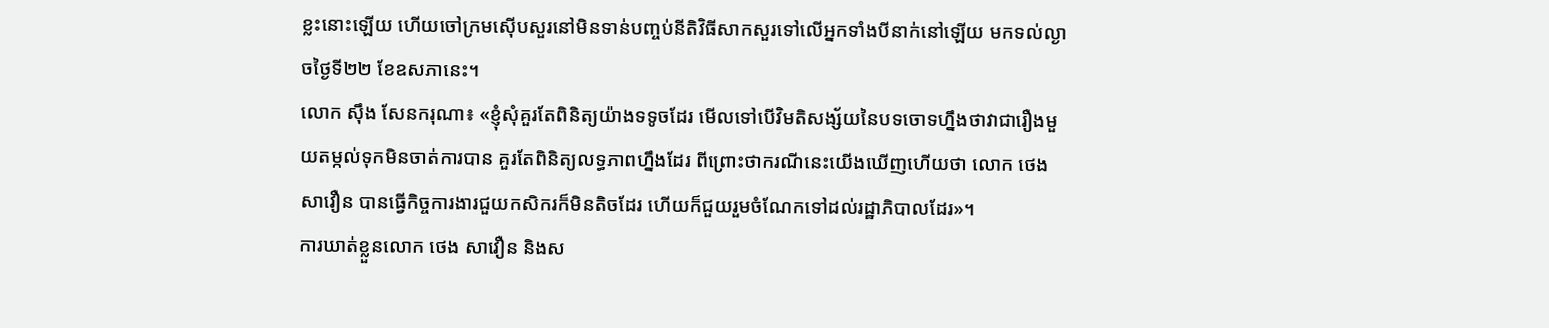ខ្លះនោះឡើយ ហើយចៅក្រមស៊ើបសួរនៅមិនទាន់បញ្ចប់នីតិវិធីសាកសួរទៅលើអ្នកទាំងបីនាក់នៅឡើយ មកទល់ល្ងាចថ្ងៃទី២២ ខែឧសភានេះ។
លោក ស៊ឹង សែនករុណា៖ «ខ្ញុំសុំគួរតែពិនិត្យយ៉ាងទទូចដែរ មើលទៅបើវិមតិសង្ស័យនៃបទចោទហ្នឹងថាវាជារឿងមួយតម្កល់ទុកមិនចាត់ការបាន គួរតែពិនិត្យលទ្ធភាពហ្នឹងដែរ ពីព្រោះថាករណីនេះយើងឃើញហើយថា លោក ថេង សាវឿន បានធ្វើកិច្ចការងារជួយកសិករក៏មិនតិចដែរ ហើយក៏ជួយរួមចំណែកទៅដល់រដ្ឋាភិបាលដែរ»។
ការឃាត់ខ្លួនលោក ថេង សាវឿន និងស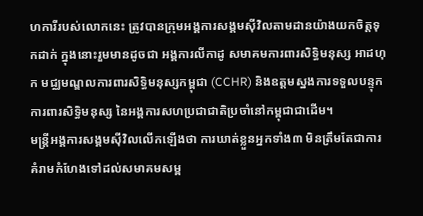ហការីរបស់លោកនេះ ត្រូវបានក្រុមអង្គការសង្គមស៊ីវិលតាមដានយ៉ាងយកចិត្តទុកដាក់ ក្នុងនោះរួមមានដូចជា អង្គការលីកាដូ សមាគមការពារសិទ្ធិមនុស្ស អាដហុក មជ្ឈមណ្ឌលការពារសិទ្ធិមនុស្សកម្ពុជា (CCHR) និងឧត្ដមស្នងការទទួលបន្ទុកការពារសិទ្ធិមនុស្ស នៃអង្គការសហប្រជាជាតិប្រចាំនៅកម្ពុជាជាដើម។
មន្ត្រីអង្គការសង្គមស៊ីវិលលើកឡើងថា ការឃាត់ខ្លួនអ្នកទាំង៣ មិនត្រឹមតែជាការគំរាមកំហែងទៅដល់សមាគមសម្ព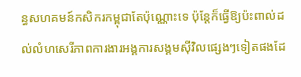ន្ធសហគមន៍កសិករកម្ពុជាតែប៉ុណ្ណោះទេ ប៉ុន្តែក៏ធ្វើឱ្យប៉ះពាល់ដល់លំហសេរីភាពការងារអង្គការសង្គមស៊ីវិលផ្សេងៗទៀតផងដែ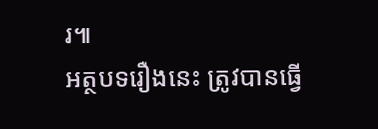រ៕
អត្ថបទរឿងនេះ ត្រូវបានធ្វើ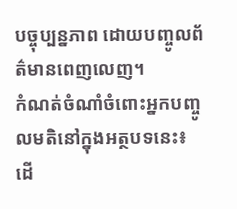បច្ចុប្បន្នភាព ដោយបញ្ចូលព័ត៌មានពេញលេញ។
កំណត់ចំណាំចំពោះអ្នកបញ្ចូលមតិនៅក្នុងអត្ថបទនេះ៖ ដើ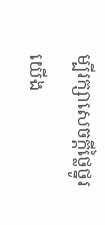ម្បីរក្សាសេចក្ដីថ្លៃថ្នូរ យើង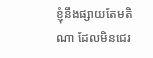ខ្ញុំនឹងផ្សាយតែមតិណា ដែលមិនជេរ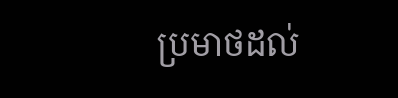ប្រមាថដល់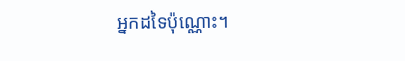អ្នកដទៃប៉ុណ្ណោះ។